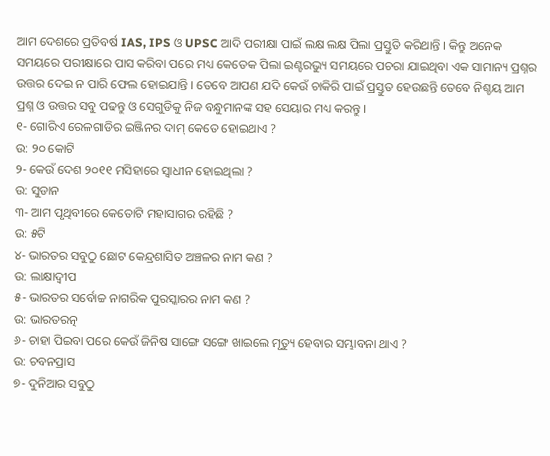ଆମ ଦେଶରେ ପ୍ରତିବର୍ଷ IAS, IPS ଓ UPSC ଆଦି ପରୀକ୍ଷା ପାଇଁ ଲକ୍ଷ ଲକ୍ଷ ପିଲା ପ୍ରସ୍ତୁତି କରିଥାନ୍ତି । କିନ୍ତୁ ଅନେକ ସମୟରେ ପରୀକ୍ଷାରେ ପାସ କରିବା ପରେ ମଧ୍ୟ କେତେକ ପିଲା ଇଣ୍ଟରଭ୍ୟୁ ସମୟରେ ପଚରା ଯାଇଥିବା ଏକ ସାମାନ୍ୟ ପ୍ରଶ୍ନର ଉତ୍ତର ଦେଇ ନ ପାରି ଫେଲ ହୋଇଯାନ୍ତି । ତେବେ ଆପଣ ଯଦି କେଉଁ ଚାକିରି ପାଇଁ ପ୍ରସ୍ତୁତ ହେଉଛନ୍ତି ତେବେ ନିଶ୍ଚୟ ଆମ ପ୍ରଶ୍ନ ଓ ଉତ୍ତର ସବୁ ପଢନ୍ତୁ ଓ ସେଗୁଡିକୁ ନିଜ ବନ୍ଧୁମାନଙ୍କ ସହ ସେୟାର ମଧ୍ୟ କରନ୍ତୁ ।
୧- ଗୋରିଏ ରେଳଗାଡିର ଇଞ୍ଜିନର ଦାମ୍ କେତେ ହୋଇଥାଏ ?
ଉ: ୨୦ କୋଟି
୨- କେଉଁ ଦେଶ ୨୦୧୧ ମସିହାରେ ସ୍ଵାଧୀନ ହୋଇଥିଲା ?
ଉ: ସୁଡାନ
୩- ଆମ ପୃଥିବୀରେ କେତୋଟି ମହାସାଗର ରହିଛି ?
ଉ: ୫ଟି
୪- ଭାରତର ସବୁଠୁ ଛୋଟ କେନ୍ଦ୍ରଶାସିତ ଅଞ୍ଚଳର ନାମ କଣ ?
ଉ: ଲାକ୍ଷାଦ୍ଵୀପ
୫- ଭାରତର ସର୍ବୋଚ୍ଚ ନାଗରିକ ପୁରସ୍କାରର ନାମ କଣ ?
ଉ: ଭାରତରତ୍ନ
୬- ଚାହା ପିଇବା ପରେ କେଉଁ ଜିନିଷ ସାଙ୍ଗେ ସଙ୍ଗେ ଖାଇଲେ ମୃତ୍ୟୁ ହେବାର ସମ୍ଭାବନା ଥାଏ ?
ଉ: ଚବନପ୍ରାସ
୭- ଦୁନିଆର ସବୁଠୁ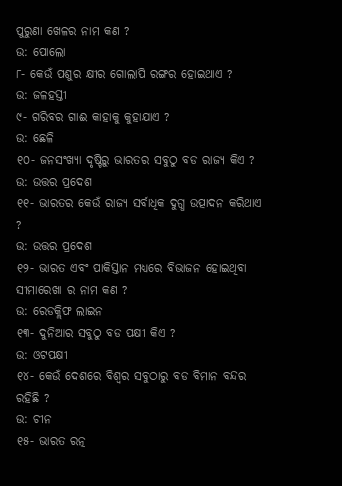ପୁରୁଣା ଖେଳର ନାମ କଣ ?
ଉ: ପୋଲୋ
୮- କେଉଁ ପଶୁର କ୍ଷୀର ଗୋଲାପି ରଙ୍ଗର ହୋଇଥାଏ ?
ଉ: ଜଳହସ୍ତୀ
୯- ଗରିବର ଗାଈ କାହାକୁ କୁହାଯାଏ ?
ଉ: ଛେଳି
୧୦- ଜନସଂଖ୍ୟା ଦୃଷ୍ଟିରୁ ଭାରତର ସବୁଠୁ ବଡ ରାଜ୍ୟ କିଏ ?
ଉ: ଉତ୍ତର ପ୍ରଦେଶ
୧୧- ଭାରତର କେଉଁ ରାଜ୍ୟ ସର୍ବାଧିକ ଦୁଗ୍ଧ ଉତ୍ପାଦନ କରିଥାଏ ?
ଉ: ଉତ୍ତର ପ୍ରଦେଶ
୧୨- ଭାରତ ଏବଂ ପାକିସ୍ତାନ ମଧ୍ୟରେ ବିଭାଜନ ହୋଇଥିବା ସୀମାରେଖା ର ନାମ କଣ ?
ଉ: ରେଡକ୍ଲିଫ ଲାଇନ
୧୩- ଦୁନିଆର ସବୁଠୁ ବଡ ପକ୍ଷୀ କିଏ ?
ଉ: ଓଟପକ୍ଷୀ
୧୪- କେଉଁ ଦେଶରେ ବିଶ୍ଵର ସବୁଠାରୁ ବଡ ବିମାନ ବନ୍ଦର ରହିଛି ?
ଉ: ଚୀନ
୧୫- ଭାରତ ରତ୍ନ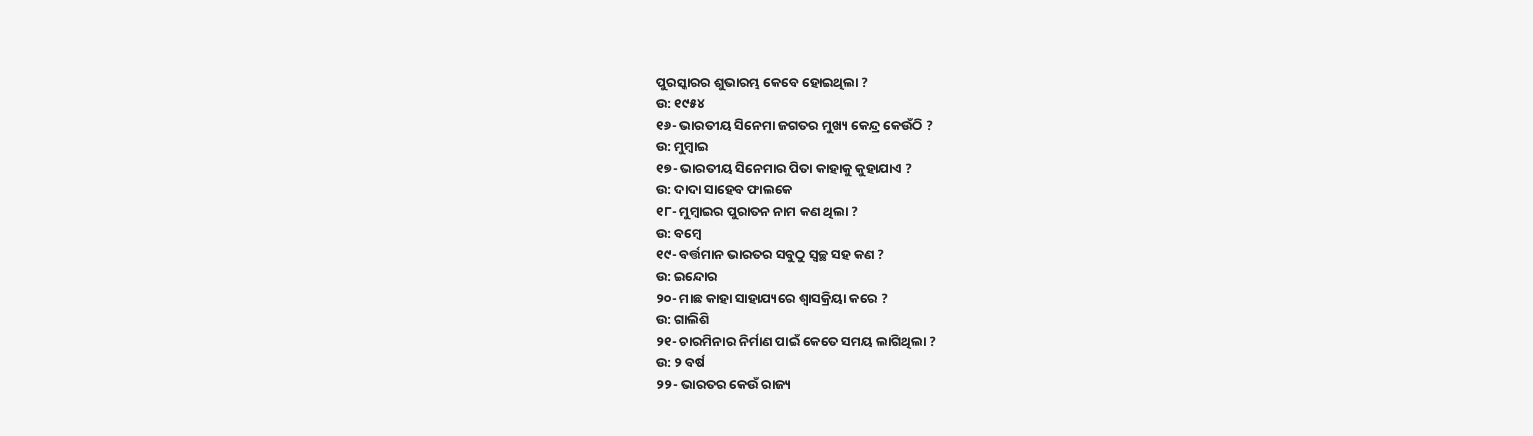ପୁରସ୍କାରର ଶୁଭାରମ୍ଭ କେବେ ହୋଇଥିଲା ?
ଉ: ୧୯୫୪
୧୬- ଭାରତୀୟ ସିନେମା ଜଗତର ମୁଖ୍ୟ କେନ୍ଦ୍ର କେଉଁଠି ?
ଉ: ମୁମ୍ବାଇ
୧୭- ଭାରତୀୟ ସିନେମାର ପିତା କାହାକୁ କୁହାଯାଏ ?
ଉ: ଦାଦା ସାହେବ ଫାଲକେ
୧୮- ମୁମ୍ବାଇର ପୁରାତନ ନାମ କଣ ଥିଲା ?
ଉ: ବମ୍ବେ
୧୯- ବର୍ତ୍ତମାନ ଭାରତର ସବୁଠୁ ସ୍ବଚ୍ଛ ସହ କଣ ?
ଉ: ଇନ୍ଦୋର
୨୦- ମାଛ କାହା ସାହାଯ୍ୟରେ ଶ୍ଵାସକ୍ରିୟା କରେ ?
ଉ: ଗାଲିଶି
୨୧- ଚାରମିନାର ନିର୍ମାଣ ପାଇଁ କେତେ ସମୟ ଲାଗିଥିଲା ?
ଉ: ୨ ବର୍ଷ
୨୨- ଭାରତର କେଉଁ ରାଜ୍ୟ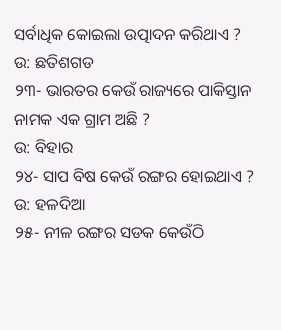ସର୍ବାଧିକ କୋଇଲା ଉତ୍ପାଦନ କରିଥାଏ ?
ଉ: ଛତିଶଗଡ
୨୩- ଭାରତର କେଉଁ ରାଜ୍ୟରେ ପାକିସ୍ତାନ ନାମକ ଏକ ଗ୍ରାମ ଅଛି ?
ଉ: ବିହାର
୨୪- ସାପ ବିଷ କେଉଁ ରଙ୍ଗର ହୋଇଥାଏ ?
ଉ: ହଳଦିଆ
୨୫- ନୀଳ ରଙ୍ଗର ସଡକ କେଉଁଠି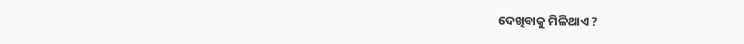ଦେଖିବାକୁ ମିଳିଥାଏ ?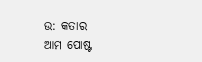ଉ: କତାର
ଆମ ପୋଷ୍ଟ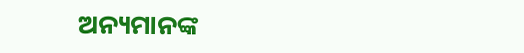ଅନ୍ୟମାନଙ୍କ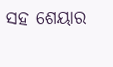ସହ ଶେୟାର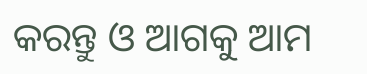କରନ୍ତୁ ଓ ଆଗକୁ ଆମ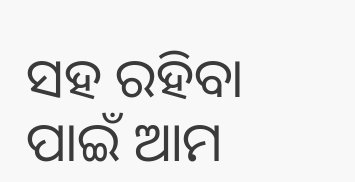ସହ ରହିବା ପାଇଁ ଆମ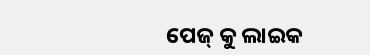ପେଜ୍ କୁ ଲାଇକ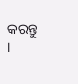କରନ୍ତୁ ।